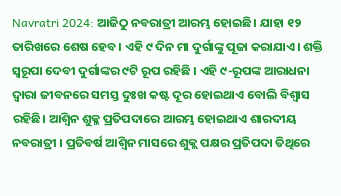Navratri 2024: ଆଜିଠୁ ନବରାତ୍ରୀ ଆରମ୍ଭ ହୋଇଛି। ଯାହା ୧୨ ତାରିଖରେ ଶେଷ ହେବ। ଏହି ୯ ଦିନ ମା ଦୁର୍ଗାଙ୍କୁ ପୂଜା କରାଯାଏ। ଶକ୍ତି ସ୍ୱରୂପା ଦେବୀ ଦୁର୍ଗାଙ୍କର ୯ଟି ରୂପ ରହିଛି । ଏହି ୯-ରୂପଙ୍କ ଆରାଧନା ଦ୍ୱାରା ଜୀବନରେ ସମସ୍ତ ଦୁଃଖ କଷ୍ଟ ଦୂର ହୋଇଥାଏ ବୋଲି ବିଶ୍ବାସ ରହିଛି। ଆଶ୍ୱିନ ଶୁକ୍ଳ ପ୍ରତିପଦାରେ ଆରମ୍ଭ ହୋଇଥାଏ ଶାରଦୀୟ ନବରାତ୍ରୀ । ପ୍ରତିବର୍ଷ ଆଶ୍ୱିନ ମାସରେ ଶୁକ୍ଲ ପକ୍ଷର ପ୍ରତିପଦା ତିଥିରେ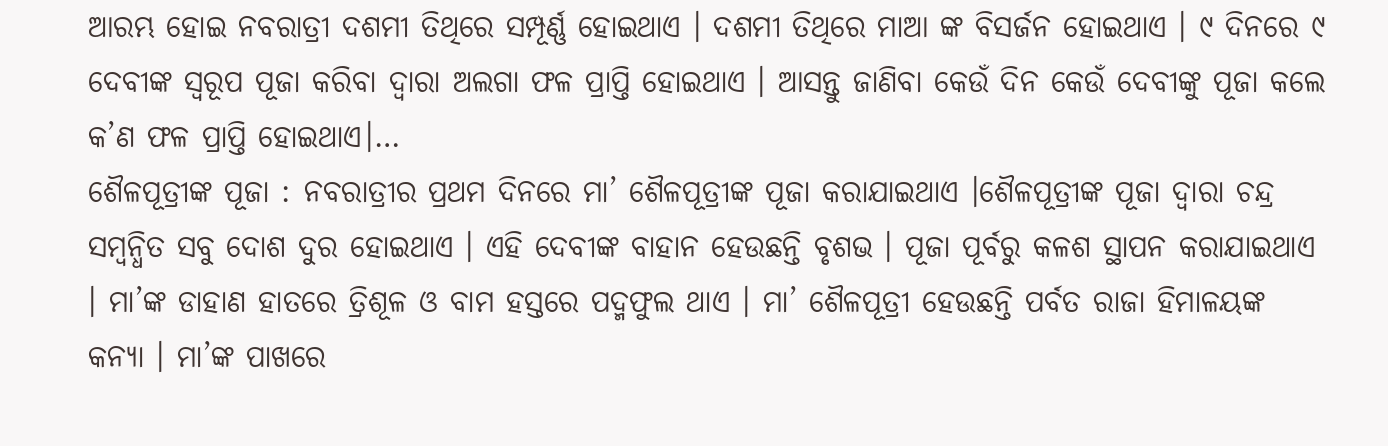ଆରମ୍ଭ ହୋଇ ନବରାତ୍ରୀ ଦଶମୀ ତିଥିରେ ସମ୍ପୂର୍ଣ୍ଣ ହୋଇଥାଏ । ଦଶମୀ ତିଥିରେ ମାଆ ଙ୍କ ବିସର୍ଜନ ହୋଇଥାଏ । ୯ ଦିନରେ ୯ ଦେବୀଙ୍କ ସ୍ୱରୂପ ପୂଜା କରିବା ଦ୍ୱାରା ଅଲଗା ଫଳ ପ୍ରାପ୍ତି ହୋଇଥାଏ । ଆସନ୍ତୁ ଜାଣିବା କେଉଁ ଦିନ କେଉଁ ଦେବୀଙ୍କୁ ପୂଜା କଲେ କ’ଣ ଫଳ ପ୍ରାପ୍ତି ହୋଇଥାଏ।…
ଶୈଳପୂତ୍ରୀଙ୍କ ପୂଜା : ନବରାତ୍ରୀର ପ୍ରଥମ ଦିନରେ ମା’ ଶୈଳପୂତ୍ରୀଙ୍କ ପୂଜା କରାଯାଇଥାଏ ।ଶୈଳପୂତ୍ରୀଙ୍କ ପୂଜା ଦ୍ୱାରା ଚନ୍ଦ୍ର ସମ୍ବନ୍ଧିତ ସବୁ ଦୋଶ ଦୁର ହୋଇଥାଏ । ଏହି ଦେବୀଙ୍କ ବାହାନ ହେଉଛନ୍ତି ବୃଶଭ । ପୂଜା ପୂର୍ବରୁ କଳଶ ସ୍ଥାପନ କରାଯାଇଥାଏ । ମା’ଙ୍କ ଡାହାଣ ହାତରେ ତ୍ରିଶୂଳ ଓ ବାମ ହସ୍ତରେ ପଦ୍ମଫୁଲ ଥାଏ । ମା’ ଶୈଳପୂତ୍ରୀ ହେଉଛନ୍ତି ପର୍ବତ ରାଜା ହିମାଳୟଙ୍କ କନ୍ୟା । ମା’ଙ୍କ ପାଖରେ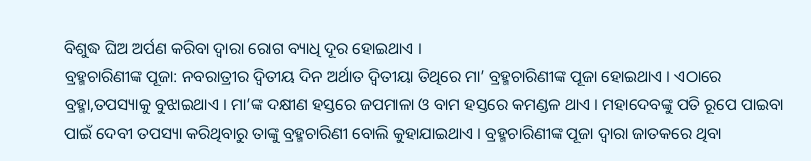ବିଶୁଦ୍ଧ ଘିଅ ଅର୍ପଣ କରିବା ଦ୍ୱାରା ରୋଗ ବ୍ୟାଧି ଦୂର ହୋଇଥାଏ ।
ବ୍ରହ୍ମଚାରିଣୀଙ୍କ ପୂଜା: ନବରାତ୍ରୀର ଦ୍ୱିତୀୟ ଦିନ ଅର୍ଥାତ ଦ୍ୱିତୀୟା ତିଥିରେ ମା’ ବ୍ରହ୍ମଚାରିଣୀଙ୍କ ପୂଜା ହୋଇଥାଏ । ଏଠାରେ ବ୍ରହ୍ମା,ତପସ୍ୟାକୁ ବୁଝାଇଥାଏ । ମା’ଙ୍କ ଦକ୍ଷୀଣ ହସ୍ତରେ ଜପମାଳା ଓ ବାମ ହସ୍ତରେ କମଣ୍ଡଳ ଥାଏ । ମହାଦେବଙ୍କୁ ପତି ରୂପେ ପାଇବା ପାଇଁ ଦେବୀ ତପସ୍ୟା କରିଥିବାରୁ ତାଙ୍କୁ ବ୍ରହ୍ମଚାରିଣୀ ବୋଲି କୁହାଯାଇଥାଏ । ବ୍ରହ୍ମଚାରିଣୀଙ୍କ ପୂଜା ଦ୍ୱାରା ଜାତକରେ ଥିବା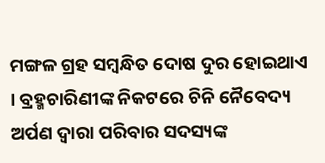ମଙ୍ଗଳ ଗ୍ରହ ସମ୍ବନ୍ଧିତ ଦୋଷ ଦୁର ହୋଇଥାଏ । ବ୍ରହ୍ମଚାରିଣୀଙ୍କ ନିକଟରେ ଚିନି ନୈବେଦ୍ୟ ଅର୍ପଣ ଦ୍ୱାରା ପରିବାର ସଦସ୍ୟଙ୍କ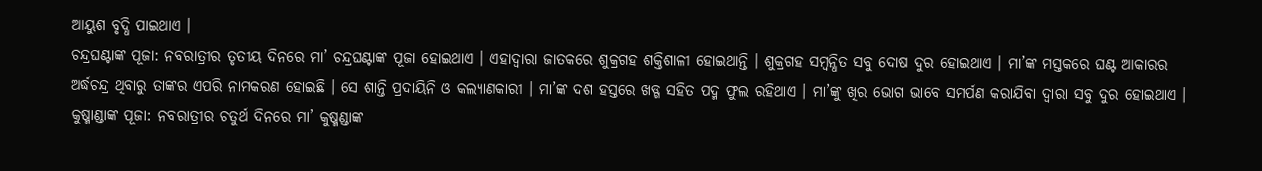ଆୟୁଶ ବୃଦ୍ଧି ପାଇଥାଏ ।
ଚନ୍ଦ୍ରଘଣ୍ଟାଙ୍କ ପୂଜା: ନବରାତ୍ରୀର ତୃତୀୟ ଦିନରେ ମା’ ଚନ୍ଦ୍ରଘଣ୍ଟାଙ୍କ ପୂଜା ହୋଇଥାଏ । ଏହାଦ୍ୱାରା ଜାତକରେ ଶୁକ୍ରଗହ ଶକ୍ତିଶାଳୀ ହୋଇଥାନ୍ତି । ଶୁକ୍ରଗହ ସମ୍ବନ୍ଧିତ ସବୁ ଦୋଷ ଦୁର ହୋଇଥାଏ । ମା’ଙ୍କ ମସ୍ତକରେ ଘଣ୍ଟ ଆକାରର ଅର୍ଦ୍ଧଚନ୍ଦ୍ର ଥିବାରୁ ତାଙ୍କର ଏପରି ନାମକରଣ ହୋଇଛି । ସେ ଶାନ୍ତି ପ୍ରଦାୟିନି ଓ କଲ୍ୟାଣକାରୀ । ମା’ଙ୍କ ଦଶ ହସ୍ତରେ ଖଡ୍ଗ ସହିତ ପଦ୍ମ ଫୁଲ ରହିଥାଏ । ମା’ଙ୍କୁ ଖିର ଭୋଗ ଭାବେ ସମର୍ପଣ କରାଯିବା ଦ୍ୱାରା ସବୁ ଦୁର ହୋଇଥାଏ ।
କୁଷ୍ମାଣ୍ଡାଙ୍କ ପୂଜା: ନବରାତ୍ରୀର ଚତୁର୍ଥ ଦିନରେ ମା’ କୁଷ୍ମଣ୍ଡାଙ୍କ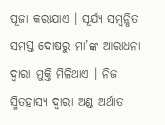ପୂଜା କରାଯାଏ । ସୂର୍ଯ୍ୟ ସମ୍ବନ୍ଧିତ ସମସ୍ତ ଦୋଷରୁ ମା’ଙ୍କ ଆରାଧନା ଦ୍ୱାରା ମୁକ୍ତି ମିଳିଥାଏ । ନିଜ ସ୍ମିତହାସ୍ୟ ଦ୍ୱାରା ଅଣ୍ଡ ଅର୍ଥାତ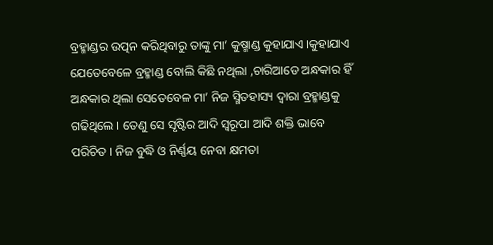ବ୍ରହ୍ମାଣ୍ଡର ଉତ୍ପନ କରିଥିବାରୁ ତାଙ୍କୁ ମା’ କୁଷ୍ମାଣ୍ଡ କୁହାଯାଏ ।କୁହାଯାଏ ଯେତେବେଳେ ବ୍ରହ୍ମାଣ୍ଡ ବୋଲି କିଛି ନଥିଲା ,ଚାରିଆଡେ ଅନ୍ଧକାର ହିଁ ଅନ୍ଧକାର ଥିଲା ସେତେବେଳ ମା’ ନିଜ ସ୍ମିତହାସ୍ୟ ଦ୍ୱାରା ବ୍ରହ୍ମାଣ୍ଡକୁ ଗଢିଥିଲେ । ତେଣୁ ସେ ସୃଷ୍ଟିର ଆଦି ସ୍ୱରୂପା ଆଦି ଶକ୍ତି ଭାବେ ପରିଚିତ । ନିଜ ବୁଦ୍ଧି ଓ ନିର୍ଣ୍ଣୟ ନେବା କ୍ଷମତା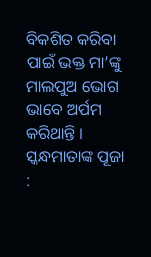ବିକଶିତ କରିବା ପାଇଁ ଭକ୍ତ ମା’ଙ୍କୁ ମାଲପୁଅ ଭୋଗ ଭାବେ ଅର୍ପମ କରିଥାନ୍ତି ।
ସ୍କନ୍ଧମାତାଙ୍କ ପୂଜା :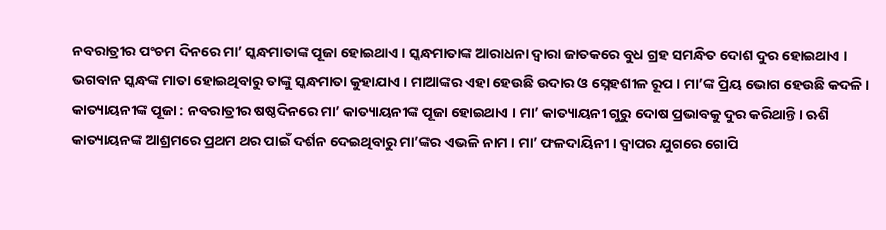ନବରାତ୍ରୀର ପଂଚମ ଦିନରେ ମା’ ସ୍କନ୍ଧମାତାଙ୍କ ପୂଜା ହୋଇଥାଏ । ସ୍କନ୍ଧମାତାଙ୍କ ଆରାଧନା ଦ୍ୱାରା ଜାତକରେ ବୁଧ ଗ୍ରହ ସମନ୍ଧିତ ଦୋଶ ଦୁର ହୋଇଥାଏ । ଭଗବାନ ସ୍କନ୍ଧଙ୍କ ମାତା ହୋଇଥିବାରୁ ତାଙ୍କୁ ସ୍କନ୍ଧମାତା କୁହାଯାଏ । ମାଆଙ୍କର ଏହା ହେଉଛି ଉଦାର ଓ ସ୍ନେହଶୀଳ ରୂପ । ମା’ଙ୍କ ପ୍ରିୟ ଭୋଗ ହେଉଛି କଦଳି।
କାତ୍ୟାୟନୀଙ୍କ ପୂଜା : ନବରାତ୍ରୀର ଷଷ୍ଠଦିନରେ ମା’ କାତ୍ୟାୟନୀଙ୍କ ପୂଜା ହୋଇଥାଏ । ମା’ କାତ୍ୟାୟନୀ ଗୁରୁ ଦୋଷ ପ୍ରଭାବକୁ ଦୁର କରିଥାନ୍ତି । ଋଶି କାତ୍ୟାୟନଙ୍କ ଆଶ୍ରମରେ ପ୍ରଥମ ଥର ପାଇଁ ଦର୍ଶନ ଦେଇଥିବାରୁ ମା’ଙ୍କର ଏଭଳି ନାମ । ମା’ ଫଳଦାୟିନୀ । ଦ୍ୱାପର ଯୁଗରେ ଗୋପି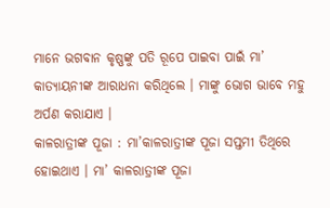ମାନେ ଭଗବାନ କୃଷ୍ଣଙ୍କୁ ପତି ରୂପେ ପାଇବା ପାଇଁ ମା’ କାତ୍ୟାୟନୀଙ୍କ ଆରାଧନା କରିଥିଲେ । ମାଙ୍କୁ ଭୋଗ ଭାବେ ମହୁ ଅର୍ପଣ କରାଯାଏ ।
କାଳରାତ୍ରୀଙ୍କ ପୂଜା : ମା’କାଳରାତ୍ରୀଙ୍କ ପୂଜା ସପ୍ତମୀ ତିଥିରେ ହୋଇଥାଏ । ମା’ କାଳରାତ୍ରୀଙ୍କ ପୂଜା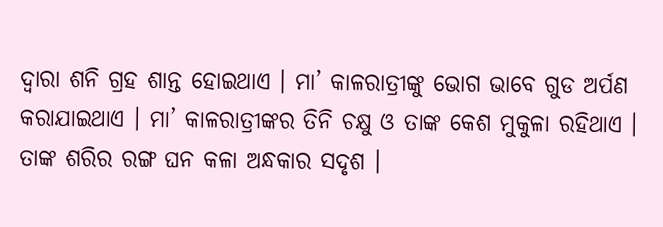ଦ୍ୱାରା ଶନି ଗ୍ରହ ଶାନ୍ତ ହୋଇଥାଏ । ମା’ କାଳରାତ୍ରୀଙ୍କୁ ଭୋଗ ଭାବେ ଗୁଡ ଅର୍ପଣ କରାଯାଇଥାଏ । ମା’ କାଳରାତ୍ରୀଙ୍କର ତିନି ଚକ୍ଷୁ ଓ ତାଙ୍କ କେଶ ମୁକୁଳା ରହିଥାଏ । ତାଙ୍କ ଶରିର ରଙ୍ଗ ଘନ କଳା ଅନ୍ଧକାର ସଦୃଶ ।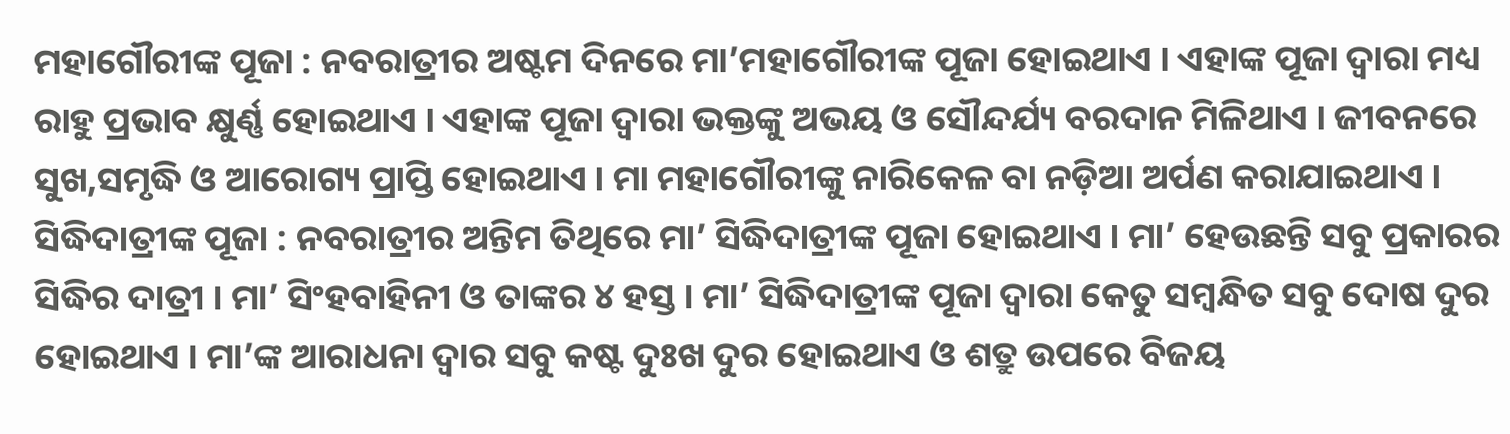ମହାଗୌରୀଙ୍କ ପୂଜା : ନବରାତ୍ରୀର ଅଷ୍ଟମ ଦିନରେ ମା’ମହାଗୌରୀଙ୍କ ପୂଜା ହୋଇଥାଏ । ଏହାଙ୍କ ପୂଜା ଦ୍ୱାରା ମଧ୍ୟ ରାହୁ ପ୍ରଭାବ କ୍ଷୁର୍ଣ୍ଣ ହୋଇଥାଏ । ଏହାଙ୍କ ପୂଜା ଦ୍ୱାରା ଭକ୍ତଙ୍କୁ ଅଭୟ ଓ ସୌନ୍ଦର୍ଯ୍ୟ ବରଦାନ ମିଳିଥାଏ । ଜୀବନରେ ସୁଖ,ସମୃଦ୍ଧି ଓ ଆରୋଗ୍ୟ ପ୍ରାପ୍ତି ହୋଇଥାଏ । ମା ମହାଗୌରୀଙ୍କୁ ନାରିକେଳ ବା ନଡ଼ିଆ ଅର୍ପଣ କରାଯାଇଥାଏ ।
ସିଦ୍ଧିଦାତ୍ରୀଙ୍କ ପୂଜା : ନବରାତ୍ରୀର ଅନ୍ତିମ ତିଥିରେ ମା’ ସିଦ୍ଧିଦାତ୍ରୀଙ୍କ ପୂଜା ହୋଇଥାଏ । ମା’ ହେଉଛନ୍ତି ସବୁ ପ୍ରକାରର ସିଦ୍ଧିର ଦାତ୍ରୀ । ମା’ ସିଂହବାହିନୀ ଓ ତାଙ୍କର ୪ ହସ୍ତ । ମା’ ସିଦ୍ଧିଦାତ୍ରୀଙ୍କ ପୂଜା ଦ୍ୱାରା କେତୁ ସମ୍ବନ୍ଧିତ ସବୁ ଦୋଷ ଦୁର ହୋଇଥାଏ । ମା’ଙ୍କ ଆରାଧନା ଦ୍ୱାର ସବୁ କଷ୍ଟ ଦୁଃଖ ଦୁର ହୋଇଥାଏ ଓ ଶତ୍ରୁ ଉପରେ ବିଜୟ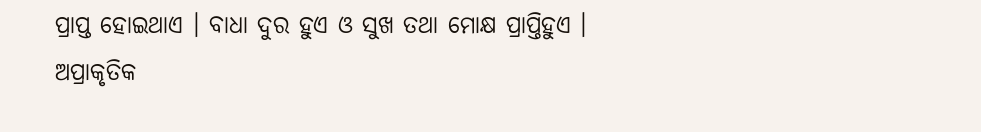ପ୍ରାପ୍ତ ହୋଇଥାଏ । ବାଧା ଦୁର ହୁଏ ଓ ସୁଖ ତଥା ମୋକ୍ଷ ପ୍ରାପ୍ତିହୁଏ । ଅପ୍ରାକୃତିକ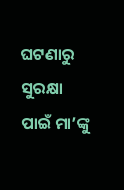ଘଟଣାରୁ ସୁରକ୍ଷା ପାଇଁ ମା’ଙ୍କୁ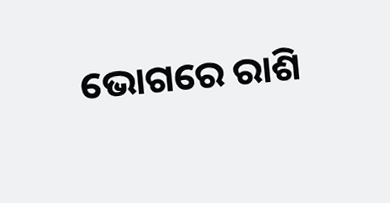ଭୋଗରେ ରାଶି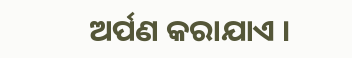ଅର୍ପଣ କରାଯାଏ ।